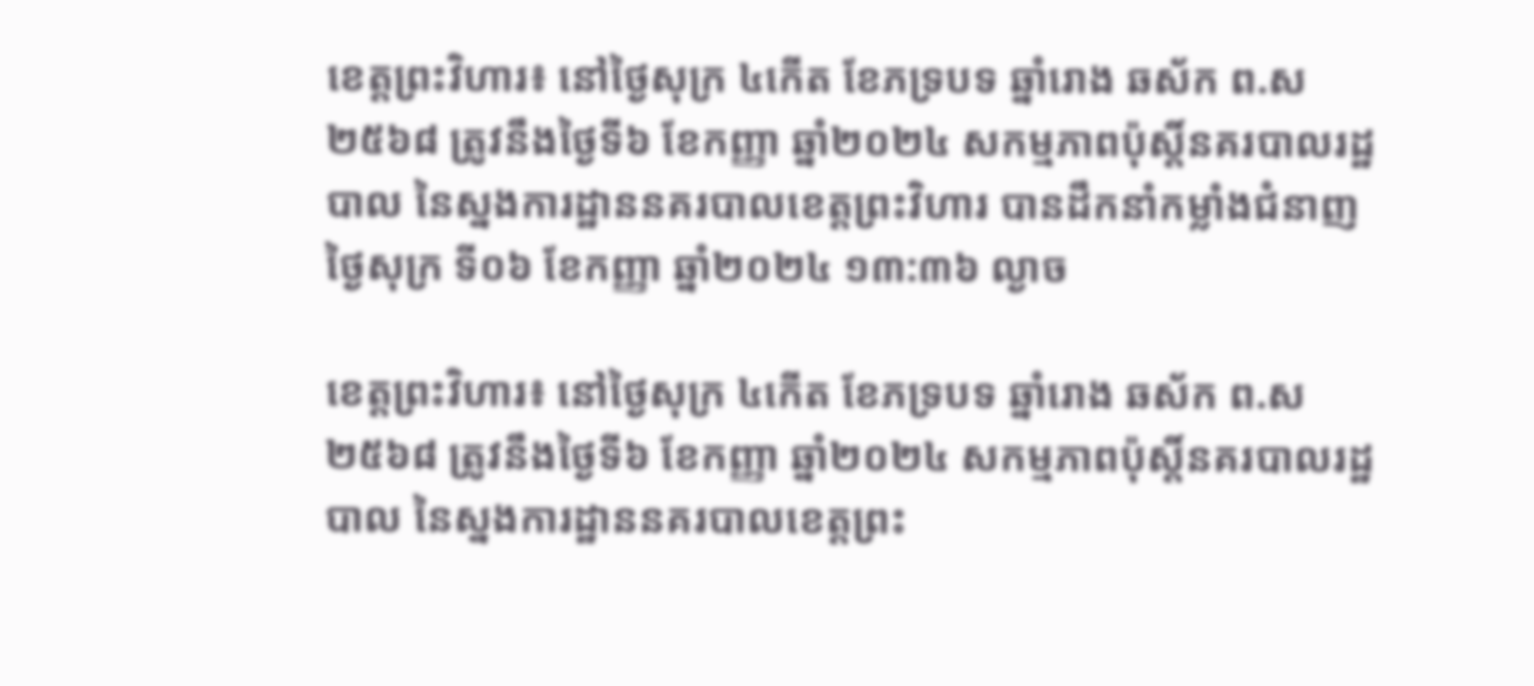ខេត្តព្រះវិហារ៖ នៅថ្ងៃសុក្រ ៤កើត ខែភទ្របទ ឆ្នាំរោង ឆស័ក ព.ស ២៥៦៨ ត្រូវនឹងថ្ងៃទី៦ ខែកញ្ញា ឆ្នាំ២០២៤ សកម្មភាពប៉ុស្តិ៍នគរបាលរដ្ឋបាល នៃស្នងការដ្ឋាននគរបាលខេត្តព្រះវិហារ បានដឹកនាំកម្លាំងជំនាញ
ថ្ងៃសុក្រ ទី០៦ ខែកញ្ញា ឆ្នាំ២០២៤ ១៣:៣៦ ល្ងាច

ខេត្តព្រះវិហារ៖ នៅថ្ងៃសុក្រ ៤កើត ខែភទ្របទ ឆ្នាំរោង ឆស័ក ព.ស ២៥៦៨ ត្រូវនឹងថ្ងៃទី៦ ខែកញ្ញា ឆ្នាំ២០២៤ សកម្មភាពប៉ុស្តិ៍នគរបាលរដ្ឋបាល នៃស្នងការដ្ឋាននគរបាលខេត្តព្រះ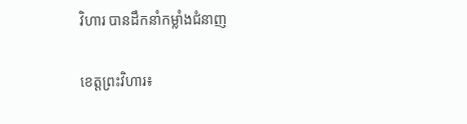វិហារ បានដឹកនាំកម្លាំងជំនាញ

ខេត្តព្រះវិហារ៖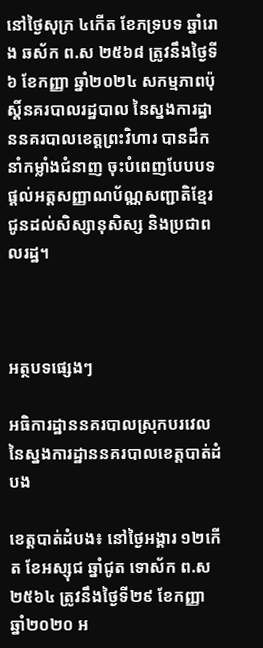នៅថ្ងៃសុក្រ ៤កើត ខែភទ្របទ ឆ្នាំរោង ឆស័ក ព.ស ២៥៦៨ ត្រូវនឹងថ្ងៃទី៦ ខែកញ្ញា ឆ្នាំ២០២៤ សកម្មភាពប៉ុស្តិ៍នគរបាលរដ្ឋបាល នៃស្នងការដ្ឋាននគរបាលខេត្តព្រះវិហារ បានដឹកនាំកម្លាំងជំនាញ ចុះបំពេញបែបបទផ្ដល់អត្តសញ្ញាណប័ណ្ណសញ្ជាតិខ្មែរ ជូនដល់សិស្សានុសិស្ស និងប្រជាពលរដ្ឋ។



អត្ថបទផ្សេងៗ

អធិការដ្ឋាននគរបាលស្រុកបរវេល នៃស្នងការដ្ឋាននគរបាលខេត្តបាត់ដំបង

ខេត្តបាត់ដំបង៖ នៅថ្ងៃអង្គារ ១២កើត ខែអស្សុជ ឆ្នាំជូត ទោស័ក ព.ស ២៥៦៤ ត្រូវនឹងថ្ងៃទី២៩ ខែកញ្ញា ឆ្នាំ២០២០ អ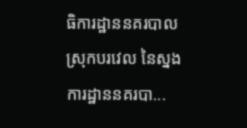ធិការដ្ឋាននគរបាលស្រុកបរវេល នៃស្នងការដ្ឋាននគរបា...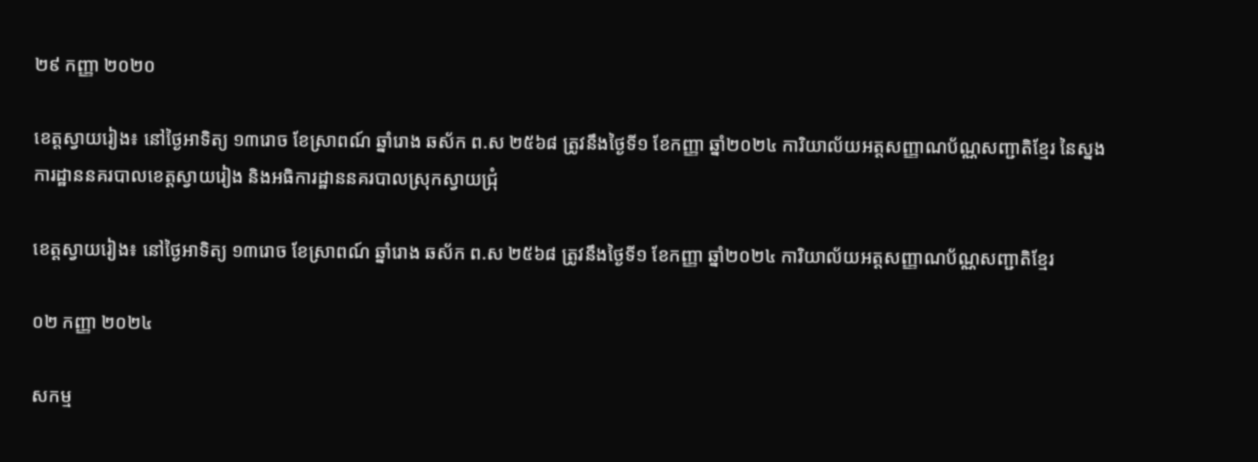២៩ កញ្ញា ២០២០

ខេត្តស្វាយរៀង៖ នៅថ្ងៃអាទិត្យ ១៣រោច ខែស្រាពណ៍ ឆ្នាំរោង ឆស័ក ព.ស ២៥៦៨ ត្រូវនឹងថ្ងៃទី១ ខែកញ្ញា ឆ្នាំ២០២៤ ការិយាល័យអត្តសញ្ញាណប័ណ្ណសញ្ជាតិខ្មែរ នៃស្នងការដ្ឋាននគរបាលខេត្តស្វាយរៀង និងអធិការដ្ឋាននគរបាលស្រុកស្វាយជ្រុំ

ខេត្តស្វាយរៀង៖ នៅថ្ងៃអាទិត្យ ១៣រោច ខែស្រាពណ៍ ឆ្នាំរោង ឆស័ក ព.ស ២៥៦៨ ត្រូវនឹងថ្ងៃទី១ ខែកញ្ញា ឆ្នាំ២០២៤ ការិយាល័យអត្តសញ្ញាណប័ណ្ណសញ្ជាតិខ្មែរ

០២ កញ្ញា ២០២៤

សកម្ម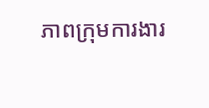ភាពក្រុមការងារ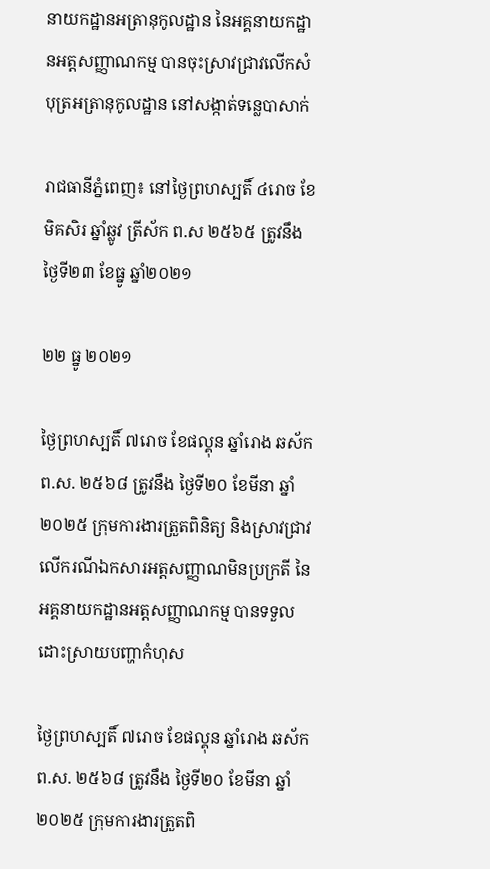នាយកដ្ឋានអត្រានុកូលដ្ឋាន នៃអគ្គនាយកដ្ឋានអត្តសញ្ញាណកម្ម បានចុះស្រាវជ្រាវលើកសំបុត្រអត្រានុកូលដ្ឋាន នៅសង្កាត់ទន្លេបាសាក់

រាជធានីភ្នំពេញ៖ នៅថ្ងៃព្រហស្បតិ៍ ៤រោច ខែមិគសិរ ឆ្នាំឆ្លូវ ត្រីស័ក ព.ស ២៥៦៥ ត្រូវនឹងថ្ងៃទី២៣ ខែធ្នូ ឆ្នាំ២០២១

២២ ធ្នូ ២០២១

ថ្ងៃព្រហស្បតិ៍ ៧រោច ខែផល្គុន ឆ្នាំរោង ឆស័ក ព.ស. ២៥៦៨ ត្រូវនឹង ថ្ងៃទី២០ ខែមីនា ឆ្នាំ២០២៥ ក្រុមការងារត្រួតពិនិត្យ និងស្រាវជ្រាវលើករណីឯកសារអត្តសញ្ញាណមិនប្រក្រតី នៃអគ្គនាយកដ្ឋានអត្តសញ្ញាណកម្ម បានទទួលដោះស្រាយបញ្ហាកំហុស

ថ្ងៃព្រហស្បតិ៍ ៧រោច ខែផល្គុន ឆ្នាំរោង ឆស័ក ព.ស. ២៥៦៨ ត្រូវនឹង ថ្ងៃទី២០ ខែមីនា ឆ្នាំ២០២៥ ក្រុមការងារត្រួតពិ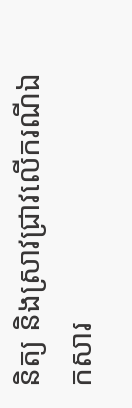និត្យ និងស្រាវជ្រាវលើករណីឯកសារ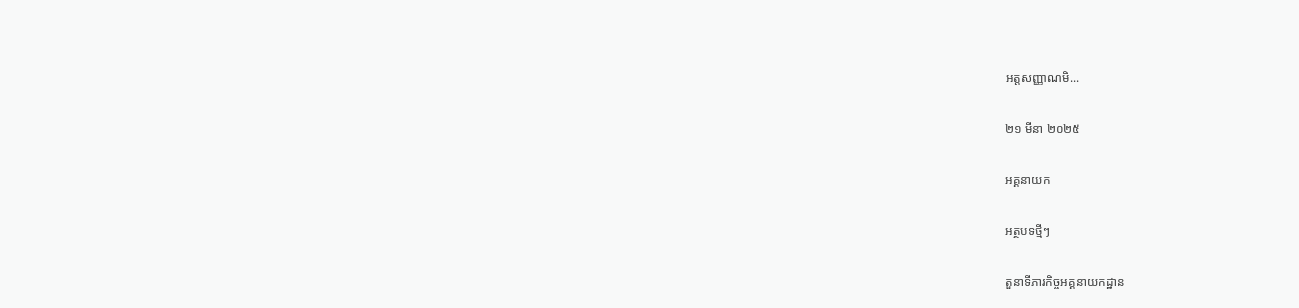អត្តសញ្ញាណមិ...

២១ មីនា ២០២៥

អគ្គនាយក

អត្ថបទថ្មីៗ

តួនាទីភារកិច្ចអគ្គនាយកដ្ឋាន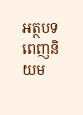អត្ថបទពេញនិយម